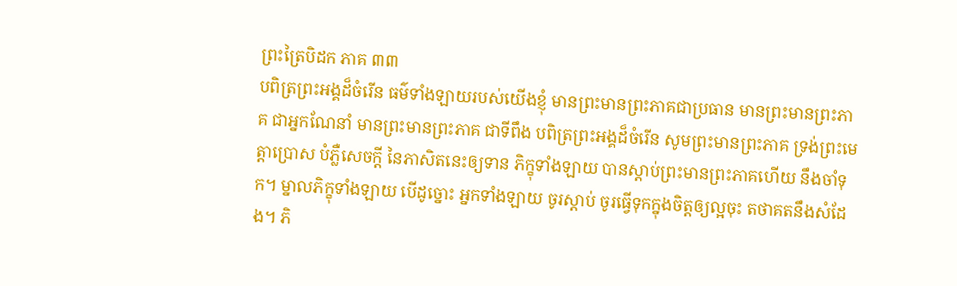ព្រះត្រៃបិដក ភាគ ៣៣
បពិត្រព្រះអង្គដ៏ចំរើន ធម៌ទាំងឡាយរបស់យើងខ្ញុំ មានព្រះមានព្រះភាគជាប្រធាន មានព្រះមានព្រះភាគ ជាអ្នកណែនាំ មានព្រះមានព្រះភាគ ជាទីពឹង បពិត្រព្រះអង្គដ៏ចំរើន សូមព្រះមានព្រះភាគ ទ្រង់ព្រះមេត្តាប្រោស បំភ្លឺសេចក្តី នៃភាសិតនេះឲ្យទាន ភិក្ខុទាំងឡាយ បានស្តាប់ព្រះមានព្រះភាគហើយ នឹងចាំទុក។ ម្នាលភិក្ខុទាំងឡាយ បើដូច្នោះ អ្នកទាំងឡាយ ចូរស្តាប់ ចូរធ្វើទុកក្នុងចិត្តឲ្យល្អចុះ តថាគតនឹងសំដែង។ ភិ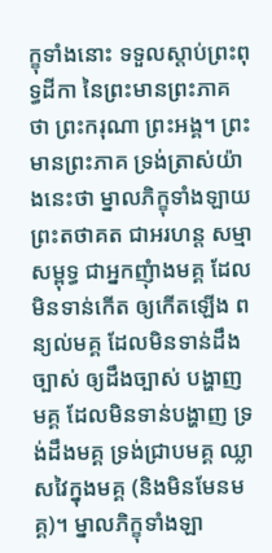ក្ខុទាំងនោះ ទទួលស្តាប់ព្រះពុទ្ធដីកា នៃព្រះមានព្រះភាគថា ព្រះករុណា ព្រះអង្គ។ ព្រះមានព្រះភាគ ទ្រង់ត្រាស់យ៉ាងនេះថា ម្នាលភិក្ខុទាំងឡាយ ព្រះតថាគត ជាអរហន្ត សម្មាសម្ពុទ្ធ ជាអ្នកញុំាងមគ្គ ដែលមិនទាន់កើត ឲ្យកើតឡើង ពន្យល់មគ្គ ដែលមិនទាន់ដឹងច្បាស់ ឲ្យដឹងច្បាស់ បង្ហាញមគ្គ ដែលមិនទាន់បង្ហាញ ទ្រង់ដឹងមគ្គ ទ្រង់ជ្រាបមគ្គ ឈ្លាសវៃក្នុងមគ្គ (និងមិនមែនមគ្គ)។ ម្នាលភិក្ខុទាំងឡា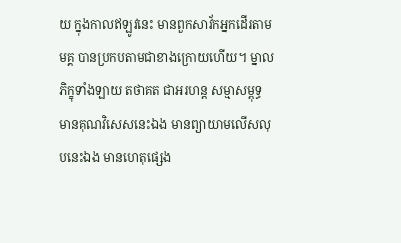យ ក្នុងកាលឥឡូវនេះ មានពួកសាវ័កអ្នកដើរតាមមគ្គ បានប្រកបតាមជាខាងក្រោយហើយ។ ម្នាលភិក្ខុទាំងឡាយ តថាគត ជាអរហន្ត សម្មាសម្ពុទ្ធ មានគុណវិសេសនេះឯង មានព្យាយាមលើសលុបនេះឯង មានហេតុផ្សេង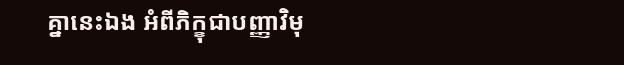គ្នានេះឯង អំពីភិក្ខុជាបញ្ញាវិមុ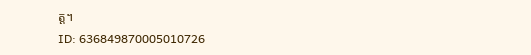ត្ត។
ID: 636849870005010726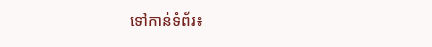ទៅកាន់ទំព័រ៖